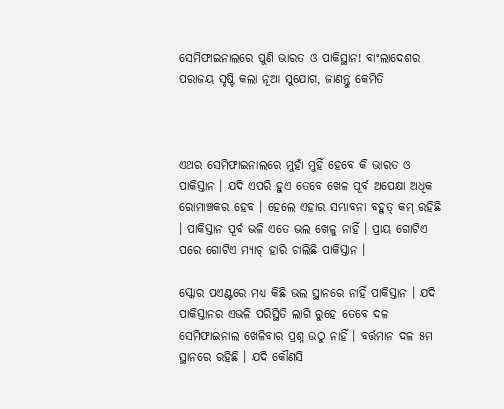ସେମିଫାଇନାଲରେ ପୁଣି ଭାରତ ଓ ପାକିସ୍ଥାନ! ବାଂଲାଦେଶର ପରାଜୟ ସୃଷ୍ଟି କଲା ନୂଆ ସୁଯୋଗ, ଜାଣନ୍ତୁ କେମିତି



ଏଥର ସେମିଫାଇନାଲରେ ମୁହାଁ ମୁହିଁ ହେବେ କି ଭାରତ ଓ ପାକିସ୍ତାନ । ଯଦି ଏପରି ହୁଏ ତେବେ ଖେଳ ପୂର୍ବ ଅପେକ୍ଷା ଅଧିକ ରୋମାଞ୍ଚକର ହେବ । ହେଲେ ଏହାର ସମ୍ଭାବନା ବହୁତ୍ କମ୍ ରହିଛି । ପାକିସ୍ତାନ ପୂର୍ବ ଭଳି ଏତେ ଭଲ ଖେଳୁ ନାହିଁ । ପ୍ରାୟ ଗୋଟିଏ ପରେ ଗୋଟିଏ ମ୍ୟାଚ୍ ହାରି ଚାଲିଛି ପାକିସ୍ତାନ ।

ସ୍କୋର ପଏଣ୍ଟରେ ମଧ୍ୟ କିଛି ଭଲ ସ୍ଥାନରେ ନାହିଁ ପାକିସ୍ତାନ । ଯଦି ପାକିସ୍ତାନର ଏଭଳି ପରିସ୍ଥିତି ଲାଗି ରୁହେ ତେବେ ଦଳ ସେମିଫାଇନାଲ ଖେଳିବାର ପ୍ରଶ୍ନ ଉଠୁ ନାହିଁ । ବର୍ତ୍ତମାନ ଦଳ ୫ମ ସ୍ଥାନରେ ରହିଛି । ଯଦି କୌଣସି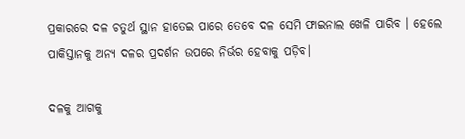ପ୍ରକାରରେ ଦଳ ଚତୁର୍ଥ ସ୍ଥାନ ହାତେଇ ପାରେ ତେବେ ଦଳ ସେମି ଫାଇନାଲ ଖେଳି ପାରିବ । ହେଲେ ପାକିସ୍ତାନକୁ ଅନ୍ୟ ଦଳର ପ୍ରଦର୍ଶନ ଉପରେ ନିର୍ଭର ହେବାକୁ ପଡ଼ିବ।

ଦଳକୁ ଆଗକୁ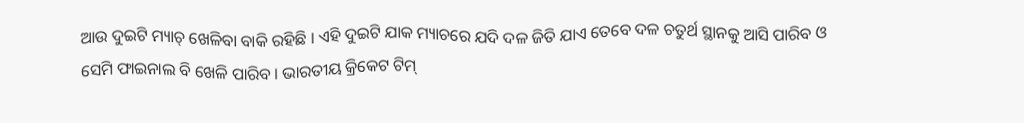ଆଉ ଦୁଇଟି ମ୍ୟାଚ୍ ଖେଳିବା ବାକି ରହିଛି । ଏହି ଦୁଇଟି ଯାକ ମ୍ୟାଚରେ ଯଦି ଦଳ ଜିତି ଯାଏ ତେବେ ଦଳ ଚତୁର୍ଥ ସ୍ଥାନକୁ ଆସି ପାରିବ ଓ ସେମି ଫାଇନାଲ ବି ଖେଳି ପାରିବ । ଭାରତୀୟ କ୍ରିକେଟ ଟିମ୍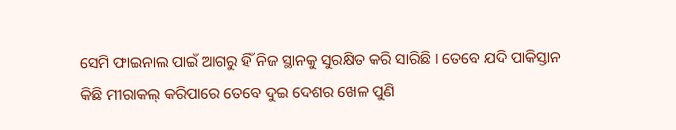ସେମି ଫାଇନାଲ ପାଇଁ ଆଗରୁ ହିଁ ନିଜ ସ୍ଥାନକୁ ସୁରକ୍ଷିତ କରି ସାରିଛି । ତେବେ ଯଦି ପାକିସ୍ତାନ କିଛି ମୀରାକଲ୍ କରିପାରେ ତେବେ ଦୁଇ ଦେଶର ଖେଳ ପୁଣି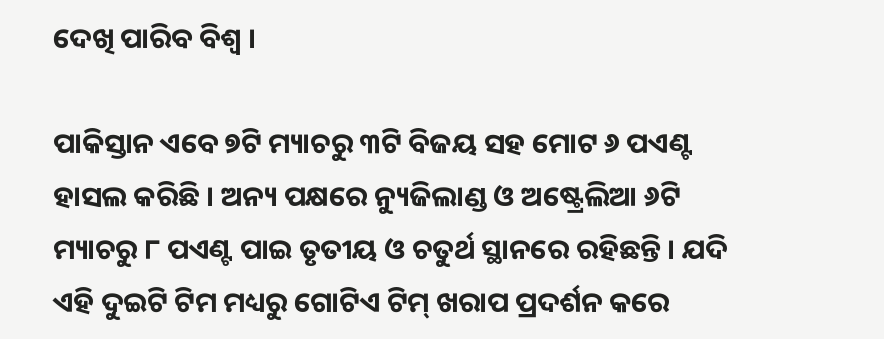ଦେଖି ପାରିବ ବିଶ୍ଵ ।

ପାକିସ୍ତାନ ଏବେ ୭ଟି ମ୍ୟାଚରୁ ୩ଟି ବିଜୟ ସହ ମୋଟ ୬ ପଏଣ୍ଟ ହାସଲ କରିଛି । ଅନ୍ୟ ପକ୍ଷରେ ନ୍ୟୁଜିଲାଣ୍ଡ ଓ ଅଷ୍ଟ୍ରେଲିଆ ୬ଟି ମ୍ୟାଚରୁ ୮ ପଏଣ୍ଟ ପାଇ ତୃତୀୟ ଓ ଚତୁର୍ଥ ସ୍ଥାନରେ ରହିଛନ୍ତି । ଯଦି ଏହି ଦୁଇଟି ଟିମ ମଧ୍ୟରୁ ଗୋଟିଏ ଟିମ୍ ଖରାପ ପ୍ରଦର୍ଶନ କରେ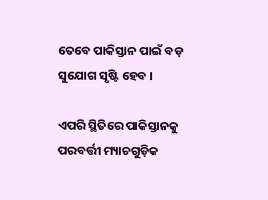ତେବେ ପାକିସ୍ତାନ ପାଇଁ ବଡ଼ ସୁଯୋଗ ସୃଷ୍ଟି ହେବ ।

ଏପରି ସ୍ଥିତିରେ ପାକିସ୍ତାନକୁ ପରବର୍ତ୍ତୀ ମ୍ୟାଚଗୁଡ଼ିକ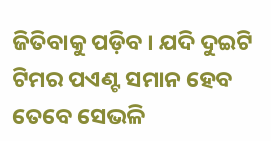ଜିତିବାକୁ ପଡ଼ିବ । ଯଦି ଦୁଇଟି ଟିମର ପଏଣ୍ଟ ସମାନ ହେବ ତେବେ ସେଭଳି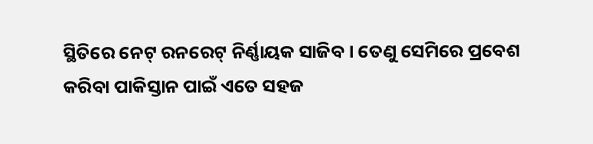ସ୍ଥିତିରେ ନେଟ୍ ରନରେଟ୍ ନିର୍ଣ୍ଣାୟକ ସାଜିବ । ତେଣୁ ସେମିରେ ପ୍ରବେଶ କରିବା ପାକିସ୍ତାନ ପାଇଁ ଏତେ ସହଜ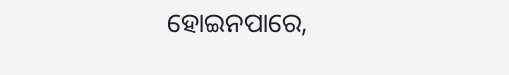ହୋଇନପାରେ,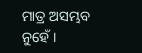ମାତ୍ର ଅସମ୍ଭବ ନୁହେଁ ।